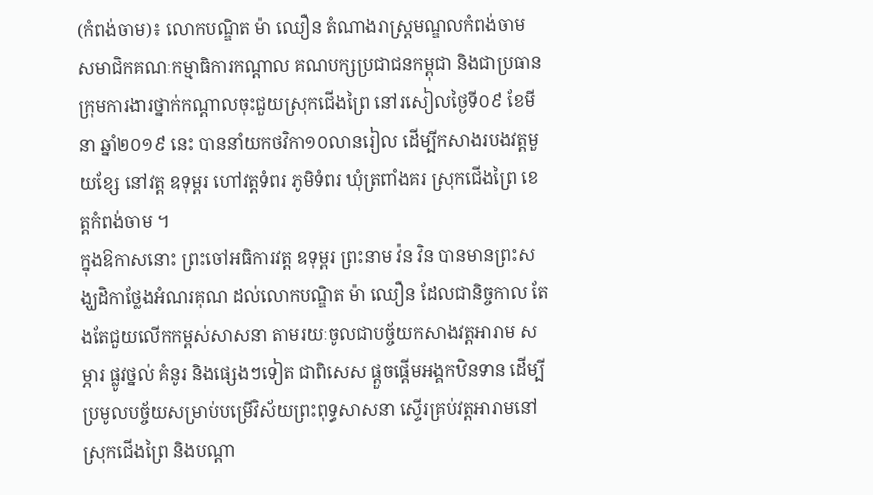(កំពង់ចាម)៖ លោកបណ្ឌិត ម៉ា ឈឿន តំណាងរាស្ដ្រមណ្ឌលកំពង់ចាម សមាជិកគណៈកម្មាធិការកណ្ដាល គណបក្សប្រជាជនកម្ពុជា និងជាប្រធានក្រុមការងារថ្នាក់កណ្ដាលចុះជួយស្រុកជើងព្រៃ នៅរសៀលថ្ងៃទី០៩ ខែមីនា ឆ្នាំ២០១៩ នេះ បាននាំយកថវិកា១០លានរៀល ដើម្បីកសាងរបងវត្ដមួយខ្សែ នៅវត្ដ ឧទុម្ពរ ហៅវត្ដទំពរ ភូមិទំពរ ឃុំត្រពាំងគរ ស្រុកជើងព្រៃ ខេត្តកំពង់ចាម ។
ក្នុងឱកាសនោះ ព្រះចៅអធិការវត្ដ ឧទុម្ពរ ព្រះនាម វ៉ន វិន បានមានព្រះសង្ឃដិកាថ្លែងអំណរគុណ ដល់លោកបណ្ឌិត ម៉ា ឈឿន ដែលជានិច្ចកាល តែងតែជួយលើកកម្ពស់សាសនា តាមរយៈចូលជាបច្ច័យកសាងវត្ដអារាម សម្ភារ ផ្លូវថ្នល់ គំនូរ និងផ្សេងៗទៀត ជាពិសេស ផ្តួចផ្តើមអង្គកឋិនទាន ដើម្បីប្រមូលបច្ច័យសម្រាប់បម្រើវិស័យព្រះពុទ្ធសាសនា ស្ទើរគ្រប់វត្ដអារាមនៅស្រុកជើងព្រៃ និងបណ្ដា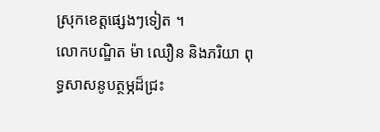ស្រុកខេត្ដផ្សេងៗទៀត ។
លោកបណ្ឌិត ម៉ា ឈឿន និងភរិយា ពុទ្ធសាសនូបត្ថម្ភដ៏ជ្រះ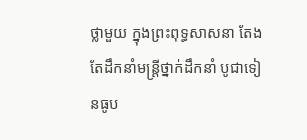ថ្លាមួយ ក្នុងព្រះពុទ្ធសាសនា តែងតែដឹកនាំមន្ដ្រីថ្នាក់ដឹកនាំ បូជាទៀនធូប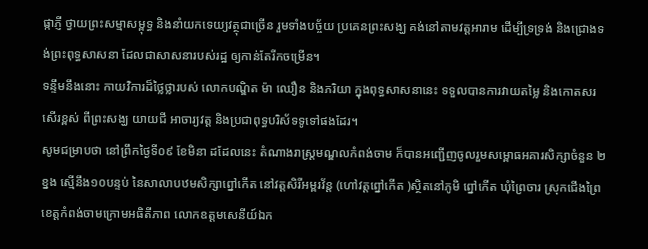ផ្កាភ្ញី ថ្វាយព្រះសម្មាសម្ពុទ្ធ និងនាំយកទេយ្យវត្ថុជាច្រើន រួមទាំងបច្ច័យ ប្រគេនព្រះសង្ឃ គង់នៅតាមវត្ដអារាម ដើម្បីទ្រទ្រង់ និងជ្រោងទង់ព្រះពុទ្ធសាសនា ដែលជាសាសនារបស់រដ្ឋ ឲ្យកាន់តែរីកចម្រើន។
ទន្ទឹមនឹងនោះ កាយវិការដ៏ថ្លៃថ្លារបស់ លោកបណ្ឌិត ម៉ា ឈឿន និងភរិយា ក្នុងពុទ្ធសាសនានេះ ទទួលបានការវាយតម្លៃ និងកោតសរសើរខ្ពស់ ពីព្រះសង្ឃ យាយជី អាចារ្យវត្ដ និងប្រជាពុទ្ធបរិស័ទទូទៅផងដែរ។
សូមជម្រាបថា នៅព្រឹកថ្ងៃទី០៩ ខែមិនា ដដែលនេះ តំណាងរាស្ដ្រមណ្ឌលកំពង់ចាម ក៏បានអញ្ជើញចូលរួមសម្ពោធអគារសិក្សាចំនួន ២ខ្នង ស្មើនឹង១០បន្ទប់ នៃសាលាបឋមសិក្សាព្នៅកើត នៅវត្ដសិរីអម្ពរវ័ន្ដ (ហៅវត្ដព្នៅកើត )ស្ថិតនៅភូមិ ព្នៅកើត ឃុំព្រៃចារ ស្រុកជើងព្រៃ ខេត្ដកំពង់ចាមក្រោមអធិតីភាព លោកឧត្ដមសេនីយ៍ឯក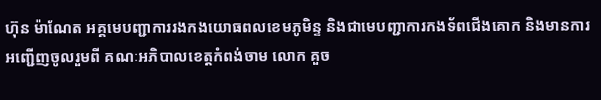ហ៊ុន ម៉ាណែត អគ្គមេបញ្ជាការរងកងយោធពលខេមភូមិន្ទ និងជាមេបញ្ជាការកងទ័ពជើងគោក និងមានការអញ្ជើញចូលរួមពី គណៈអភិបាលខេត្ដកំពង់ចាម លោក គួច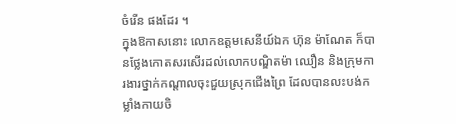ចំរើន ផងដែរ ។
ក្នុងឱកាសនោះ លោកឧត្ដមសេនីយ៍ឯក ហ៊ុន ម៉ាណែត ក៏បានថ្លែងកោតសរសើរដល់លោកបណ្ឌិតម៉ា ឈឿន និងក្រុមការងារថ្នាក់កណ្ដាលចុះជួយស្រុកជើងព្រៃ ដែលបានលះបង់កម្លាំងកាយចិ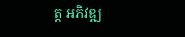ត្ដ អភិវឌ្ឍ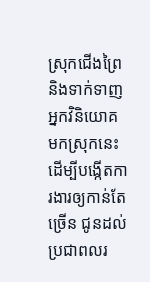ស្រុកជើងព្រៃ និងទាក់ទាញអ្នកវិនិយោគមកស្រុកនេះ ដើម្បីបង្កើតការងារឲ្យកាន់តែច្រើន ជូនដល់ប្រជាពលរ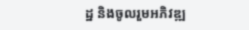ដ្ឋ និងចូលរួមអភិវឌ្ឍ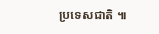ប្រទេសជាតិ ៕